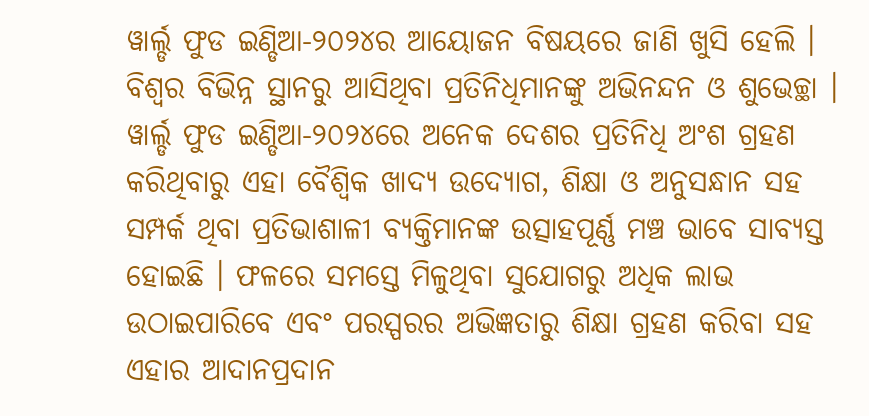ୱାର୍ଲ୍ଡ ଫୁଡ ଇଣ୍ଡିଆ-୨୦୨୪ର ଆୟୋଜନ ବିଷୟରେ ଜାଣି ଖୁସି ହେଲି । ବିଶ୍ୱର ବିଭିନ୍ନ ସ୍ଥାନରୁ ଆସିଥିବା ପ୍ରତିନିଧିମାନଙ୍କୁ ଅଭିନନ୍ଦନ ଓ ଶୁଭେଚ୍ଛା ।
ୱାର୍ଲ୍ଡ ଫୁଡ ଇଣ୍ଡିଆ-୨୦୨୪ରେ ଅନେକ ଦେଶର ପ୍ରତିନିଧି ଅଂଶ ଗ୍ରହଣ କରିଥିବାରୁ ଏହା ବୈଶ୍ୱିକ ଖାଦ୍ୟ ଉଦ୍ୟୋଗ, ଶିକ୍ଷା ଓ ଅନୁସନ୍ଧାନ ସହ ସମ୍ପର୍କ ଥିବା ପ୍ରତିଭାଶାଳୀ ବ୍ୟକ୍ତିମାନଙ୍କ ଉତ୍ସାହପୂର୍ଣ୍ଣ ମଞ୍ଚ ଭାବେ ସାବ୍ୟସ୍ତ ହୋଇଛି । ଫଳରେ ସମସ୍ତେ ମିଳୁଥିବା ସୁଯୋଗରୁ ଅଧିକ ଲାଭ ଉଠାଇପାରିବେ ଏବଂ ପରସ୍ପରର ଅଭିଜ୍ଞତାରୁ ଶିକ୍ଷା ଗ୍ରହଣ କରିବା ସହ ଏହାର ଆଦାନପ୍ରଦାନ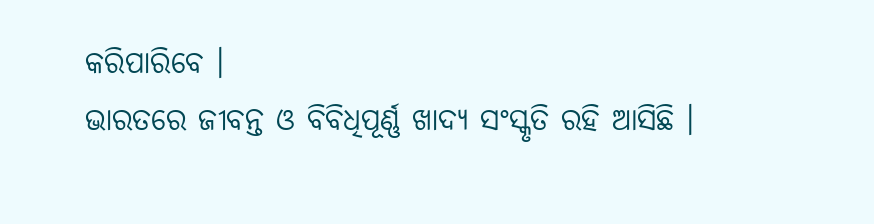କରିପାରିବେ ।
ଭାରତରେ ଜୀବନ୍ତ ଓ ବିବିଧିପୂର୍ଣ୍ଣ ଖାଦ୍ୟ ସଂସ୍କୃତି ରହି ଆସିଛି ।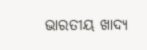ଭାରତୀୟ ଖାଦ୍ୟ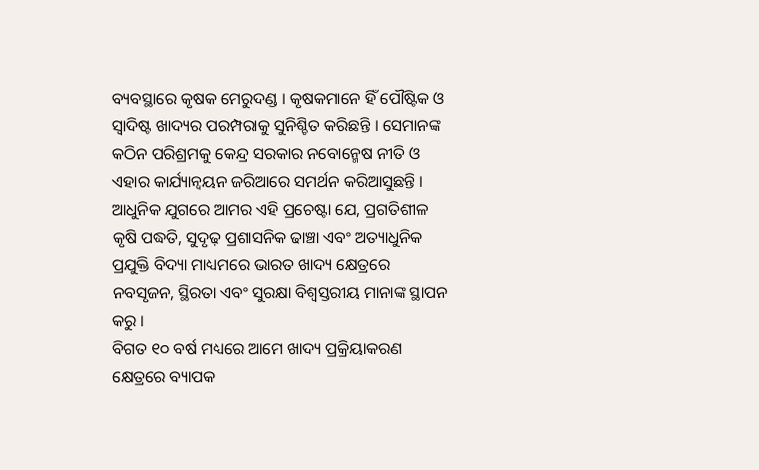ବ୍ୟବସ୍ଥାରେ କୃଷକ ମେରୁଦଣ୍ଡ । କୃଷକମାନେ ହିଁ ପୌଷ୍ଟିକ ଓ ସ୍ୱାଦିଷ୍ଟ ଖାଦ୍ୟର ପରମ୍ପରାକୁ ସୁନିଶ୍ଚିତ କରିଛନ୍ତି । ସେମାନଙ୍କ କଠିନ ପରିଶ୍ରମକୁ କେନ୍ଦ୍ର ସରକାର ନବୋନ୍ମେଷ ନୀତି ଓ ଏହାର କାର୍ଯ୍ୟାନ୍ୱୟନ ଜରିଆରେ ସମର୍ଥନ କରିଆସୁଛନ୍ତି ।
ଆଧୁନିକ ଯୁଗରେ ଆମର ଏହି ପ୍ରଚେଷ୍ଟା ଯେ, ପ୍ରଗତିଶୀଳ କୃଷି ପଦ୍ଧତି, ସୁଦୃଢ଼ ପ୍ରଶାସନିକ ଢାଞ୍ଚା ଏବଂ ଅତ୍ୟାଧୁନିକ ପ୍ରଯୁକ୍ତି ବିଦ୍ୟା ମାଧ୍ୟମରେ ଭାରତ ଖାଦ୍ୟ କ୍ଷେତ୍ରରେ ନବସୃଜନ, ସ୍ଥିରତା ଏବଂ ସୁରକ୍ଷା ବିଶ୍ୱସ୍ତରୀୟ ମାନାଙ୍କ ସ୍ଥାପନ କରୁ ।
ବିଗତ ୧୦ ବର୍ଷ ମଧ୍ୟରେ ଆମେ ଖାଦ୍ୟ ପ୍ରକ୍ରିୟାକରଣ କ୍ଷେତ୍ରରେ ବ୍ୟାପକ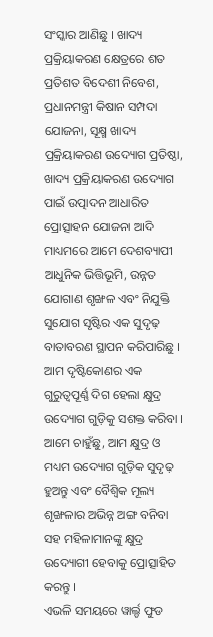ସଂସ୍କାର ଆଣିଛୁ । ଖାଦ୍ୟ ପ୍ରକ୍ରିୟାକରଣ କ୍ଷେତ୍ରରେ ଶତ ପ୍ରତିଶତ ବିଦେଶୀ ନିବେଶ, ପ୍ରଧାନମନ୍ତ୍ରୀ କିଷାନ ସମ୍ପଦା ଯୋଜନା, ସୂକ୍ଷ୍ମ ଖାଦ୍ୟ ପ୍ରକ୍ରିୟାକରଣ ଉଦ୍ୟୋଗ ପ୍ରତିଷ୍ଠା, ଖାଦ୍ୟ ପ୍ରକ୍ରିୟାକରଣ ଉଦ୍ୟୋଗ ପାଇଁ ଉତ୍ପାଦନ ଆଧାରିତ ପ୍ରୋତ୍ସାହନ ଯୋଜନା ଆଦି ମାଧ୍ୟମରେ ଆମେ ଦେଶବ୍ୟାପୀ ଆଧୁନିକ ଭିତ୍ତିଭୂମି, ଉନ୍ନତ ଯୋଗାଣ ଶୃଙ୍ଖଳ ଏବଂ ନିଯୁକ୍ତି ସୁଯୋଗ ସୃଷ୍ଟିର ଏକ ସୁଦୃଢ଼ ବାତାବରଣ ସ୍ଥାପନ କରିପାରିଛୁ ।
ଆମ ଦୃଷ୍ଟିକୋଣର ଏକ ଗୁରୁତ୍ୱପୂର୍ଣ୍ଣ ଦିଗ ହେଲା କ୍ଷୁଦ୍ର ଉଦ୍ୟୋଗ ଗୁଡ଼ିକୁ ସଶକ୍ତ କରିବା । ଆମେ ଚାହୁଁଛୁ, ଆମ କ୍ଷୁଦ୍ର ଓ ମଧ୍ୟମ ଉଦ୍ୟୋଗ ଗୁଡ଼ିକ ସୁଦୃଢ଼ ହୁଅନ୍ତୁ ଏବଂ ବୈଶ୍ୱିକ ମୂଲ୍ୟ ଶୃଙ୍ଖଳାର ଅଭିନ୍ନ ଅଙ୍ଗ ବନିବା ସହ ମହିଳାମାନଙ୍କୁ କ୍ଷୁଦ୍ର ଉଦ୍ୟୋଗୀ ହେବାକୁ ପ୍ରୋତ୍ସାହିତ କରନ୍ତୁ ।
ଏଭଳି ସମୟରେ ୱାର୍ଲ୍ଡ ଫୁଡ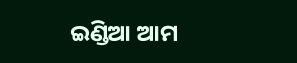ଇଣ୍ଡିଆ ଆମ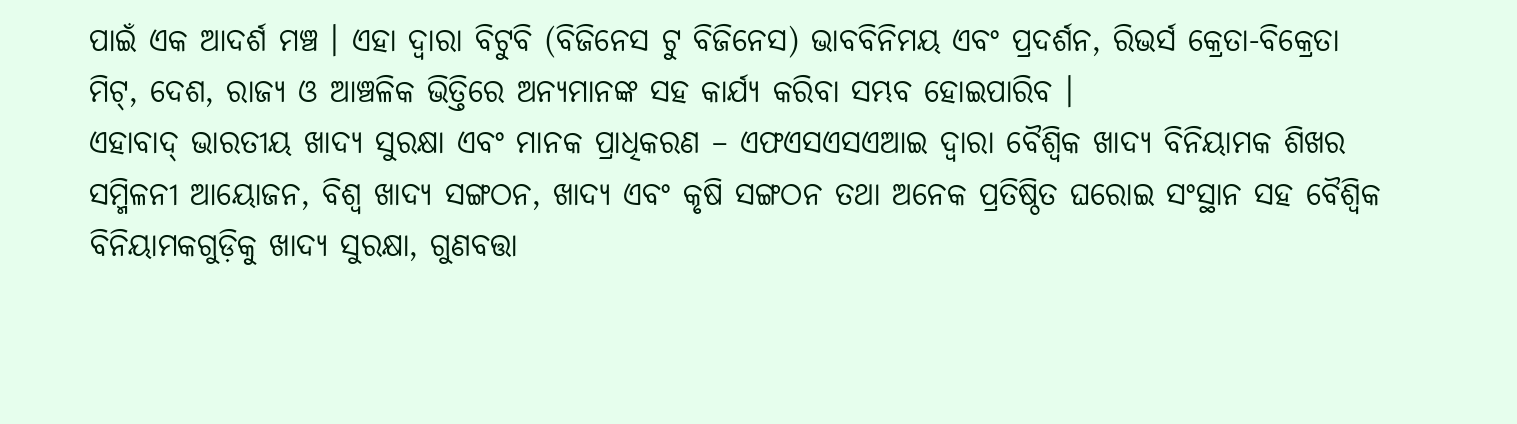ପାଇଁ ଏକ ଆଦର୍ଶ ମଞ୍ଚ । ଏହା ଦ୍ୱାରା ବିଟୁବି (ବିଜିନେସ ଟୁ ବିଜିନେସ) ଭାବବିନିମୟ ଏବଂ ପ୍ରଦର୍ଶନ, ରିଭର୍ସ କ୍ରେତା-ବିକ୍ରେତା ମିଟ୍, ଦେଶ, ରାଜ୍ୟ ଓ ଆଞ୍ଚଳିକ ଭିତ୍ତିରେ ଅନ୍ୟମାନଙ୍କ ସହ କାର୍ଯ୍ୟ କରିବା ସମ୍ଭବ ହୋଇପାରିବ ।
ଏହାବାଦ୍ ଭାରତୀୟ ଖାଦ୍ୟ ସୁରକ୍ଷା ଏବଂ ମାନକ ପ୍ରାଧିକରଣ – ଏଫଏସଏସଏଆଇ ଦ୍ୱାରା ବୈଶ୍ୱିକ ଖାଦ୍ୟ ବିନିୟାମକ ଶିଖର ସମ୍ମିଳନୀ ଆୟୋଜନ, ବିଶ୍ୱ ଖାଦ୍ୟ ସଙ୍ଗଠନ, ଖାଦ୍ୟ ଏବଂ କୃଷି ସଙ୍ଗଠନ ତଥା ଅନେକ ପ୍ରତିଷ୍ଠିତ ଘରୋଇ ସଂସ୍ଥାନ ସହ ବୈଶ୍ୱିକ ବିନିୟାମକଗୁଡ଼ିକୁ ଖାଦ୍ୟ ସୁରକ୍ଷା, ଗୁଣବତ୍ତା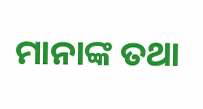ମାନାଙ୍କ ତଥା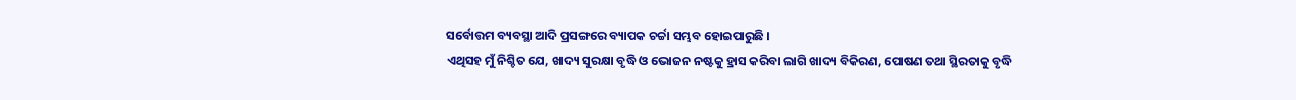ସର୍ବୋତ୍ତମ ବ୍ୟବସ୍ଥା ଆଦି ପ୍ରସଙ୍ଗରେ ବ୍ୟାପକ ଚର୍ଚ୍ଚା ସମ୍ଭବ ହୋଇପାରୁଛି ।
ଏଥିସହ ମୁଁ ନିଶ୍ଚିତ ଯେ, ଖାଦ୍ୟ ସୁରକ୍ଷା ବୃଦ୍ଧି ଓ ଭୋଜନ ନଷ୍ଟକୁ ହ୍ରାସ କରିବା ଲାଗି ଖାଦ୍ୟ ବିକିରଣ, ପୋଷଣ ତଥା ସ୍ଥିରତାକୁ ବୃଦ୍ଧି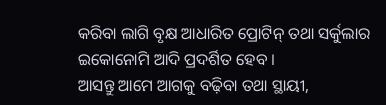କରିବା ଲାଗି ବୃକ୍ଷ ଆଧାରିତ ପ୍ରୋଟିନ୍ ତଥା ସର୍କୁଲାର ଇକୋନୋମି ଆଦି ପ୍ରଦର୍ଶିତ ହେବ ।
ଆସନ୍ତୁ ଆମେ ଆଗକୁ ବଢ଼ିବା ତଥା ସ୍ଥାୟୀ,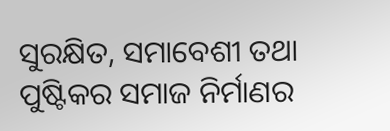ସୁରକ୍ଷିତ, ସମାବେଶୀ ତଥା ପୁଷ୍ଟିକର ସମାଜ ନିର୍ମାଣର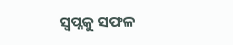ସ୍ୱପ୍ନକୁ ସଫଳ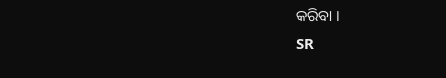କରିବା ।
SR